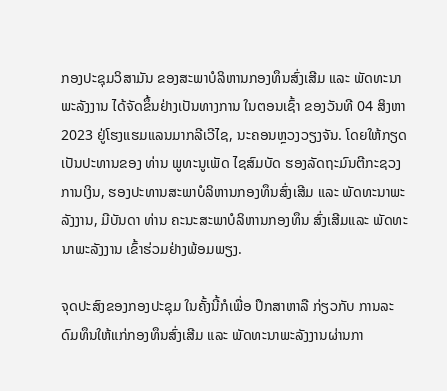ກອງປະຊຸມວິສາມັນ ຂອງສະພາບໍລິຫານກອງທຶນສົ່ງເສີມ ແລະ ພັດທະນາພະລັງງານ ໄດ້ຈັດຂຶ້ນຢ່າງເປັນທາງການ ໃນຕອນເຊົ້າ ຂອງວັນທີ 04 ສິງຫາ 2023 ຢູ່ໂຮງແຮມແລນມາກລີເວີໄຊ, ນະຄອນຫຼວງວຽງຈັນ. ໂດຍໃຫ້ກຽດເປັນປະທານຂອງ ທ່ານ ພູທະນູເພັດ ໄຊສົມບັດ ຮອງລັດຖະມົນຕີກະຊວງການເງິນ, ຮອງປະທານສະພາບໍລິຫານກອງທຶນສົ່ງເສີມ ແລະ ພັດທະນາພະລັງງານ, ມີບັນດາ ທ່ານ ຄະນະສະພາບໍລິຫານກອງທຶນ ສົ່ງເສີມແລະ ພັດທະນາພະລັງງານ ເຂົ້າຮ່ວມຢ່າງພ້ອມພຽງ.

ຈຸດປະສົງຂອງກອງປະຊຸມ ໃນຄັ້ງນີ້ກໍເພື່ອ ປຶກສາຫາລື ກ່ຽວກັບ ການລະດົມທຶນໃຫ້ແກ່ກອງທຶນສົ່ງເສີມ ແລະ ພັດທະນາພະລັງງານຜ່ານກາ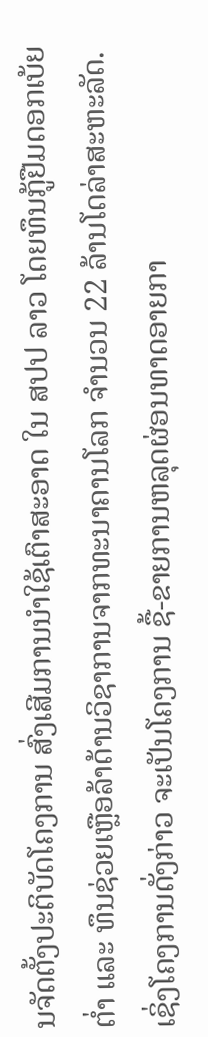ນຈັດຕັ້ງປະຕິບັດໂຄງການ ສົ່ງເສີມການນໍາໃຊ້ເຕົາສະອາດ ໃນ ສປປ ລາວ ໂດຍທຶນກູ້ຢືມດອກເບ້ຍຕໍ່າ ແລະ ທຶນຊ່ວຍເຫຼືອລ້າດ້ານວິຊາການຈາກທະນາຄານໂລກ ຈໍານວນ 22 ລ້ານໂດລ່າສະຫະລັດ. ເຊິ່ງໂຄງການດັ່ງກ່າວ ຈະເປັນໂຄງການ ຊື້-ຂາຍການຫລຸດຜ່ອນທາດອາຍກາ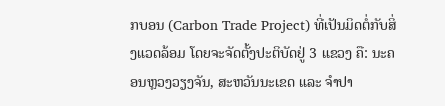ກບອນ (Carbon Trade Project) ທີ່ເປັນມິດຕໍ່ກັບສິ່ງແວດລ້ອມ ໂດຍຈະຈັດຕັ້ງປະຕິບັດຢູ່ 3 ແຂວງ ຄື: ນະຄອນຫຼວງວຽງຈັນ, ສະຫວັນນະເຂດ ແລະ ຈຳປາ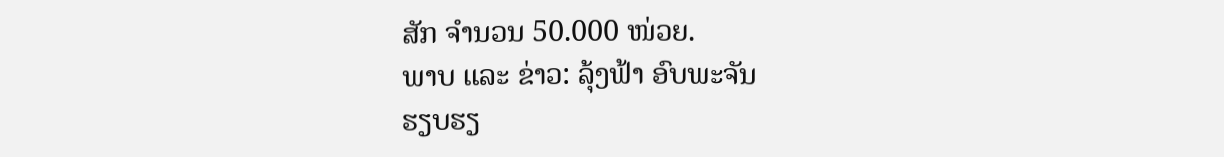ສັກ ຈຳນວນ 50.000 ໜ່ວຍ.
ພາບ ແລະ ຂ່າວ: ລຸ້ງຟ້າ ອົບພະຈັນ
ຮຽບຮຽ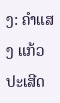ງ: ຄຳແສງ ແກ້ວປະເສີດ